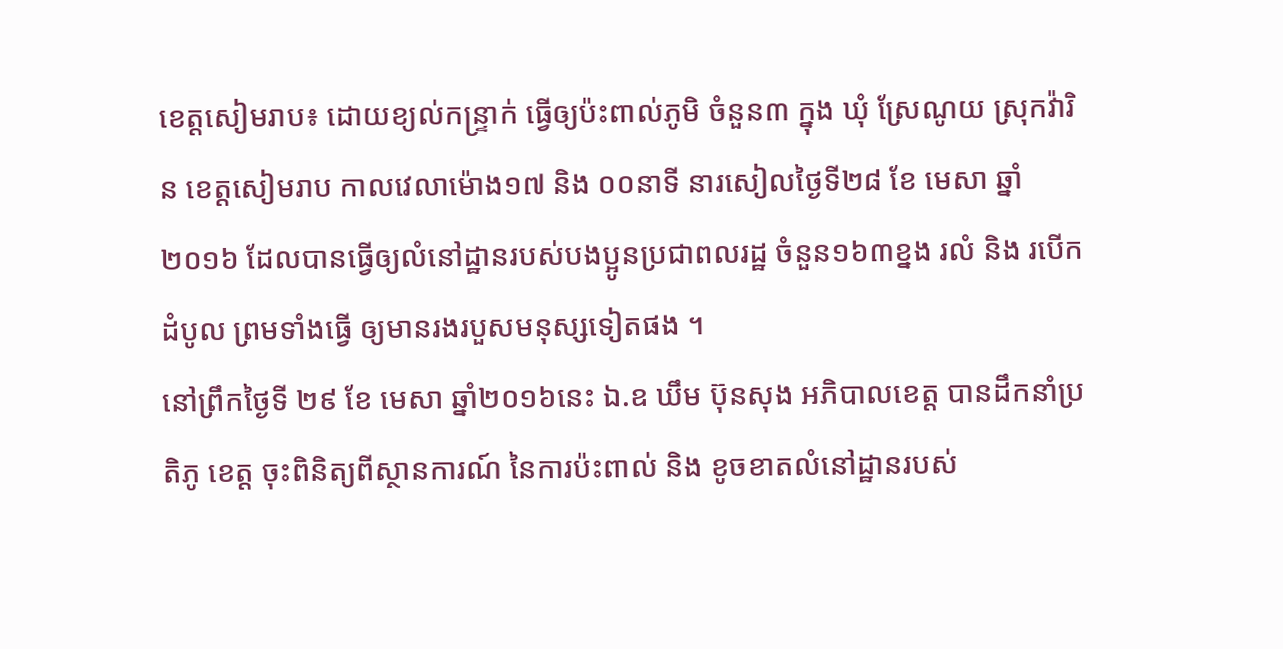ខេត្តសៀមរាប៖ ដោយខ្យល់កន្ទ្រាក់ ធ្វើឲ្យប៉ះពាល់ភូមិ ចំនួន៣ ក្នុង ឃុំ ស្រែណូយ ស្រុកវ៉ារិន ខេត្តសៀមរាប កាលវេលាម៉ោង១៧ និង ០០នាទី នារសៀលថ្ងៃទី២៨ ខែ មេសា ឆ្នាំ ២០១៦ ដែលបានធ្វើឲ្យលំនៅដ្ឋានរបស់បងប្អូនប្រជាពលរដ្ឋ ចំនួន១៦៣ខ្នង រលំ និង របើកដំបូល ព្រមទាំងធ្វើ ឲ្យមានរងរបួសមនុស្សទៀតផង ។
នៅព្រឹកថ្ងៃទី ២៩ ខែ មេសា ឆ្នាំ២០១៦នេះ ឯ.ឧ ឃឹម ប៊ុនសុង អភិបាលខេត្ត បានដឹកនាំប្រតិភូ ខេត្ត ចុះពិនិត្យពីស្ថានការណ៍ នៃការប៉ះពាល់ និង ខូចខាតលំនៅដ្ឋានរបស់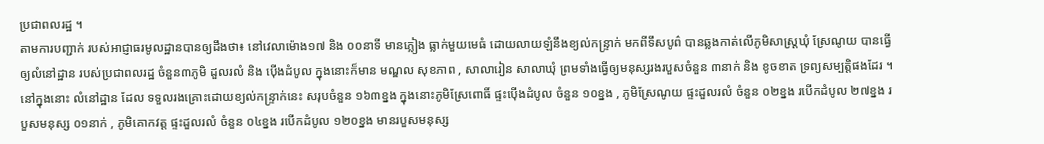ប្រជាពលរដ្ឋ ។
តាមការបញ្ជាក់ របស់អាជ្ញាធរមូលដ្ឋានបានឲ្យដឹងថា៖ នៅវេលាម៉ោង១៧ និង ០០នាទី មានភ្លៀង ធ្លាក់មួយមេធំ ដោយលាយឡំនឹងខ្យល់កន្ទ្រាក់ មកពីទឹសបូព៌ បានឆ្លងកាត់លើភូមិសាស្ត្រឃុំ ស្រែណូយ បានធ្វើឲ្យលំនៅដ្ឋាន របស់ប្រជាពលរដ្ឋ ចំនួន៣ភូមិ ដួលរលំ និង ប៉ើងដំបូល ក្នុងនោះក៏មាន មណ្ឌល សុខភាព , សាលារៀន សាលាឃុំ ព្រមទាំងធ្វើឲ្យមនុស្សរងរបួសចំនួន ៣នាក់ និង ខូចខាត ទ្រព្យសម្បត្តិផងដែរ ។
នៅក្នុងនោះ លំនៅដ្ឋាន ដែល ទទួលរងគ្រោះដោយខ្យល់កន្ទ្រាក់នេះ សរុបចំនួន ១៦៣ខ្នង ក្នុងនោះភូមិស្រែពោធិ៍ ផ្ទះប៉ើងដំបូល ចំនួន ១០ខ្នង , ភូមិស្រែណូយ ផ្ទះដួលរលំ ចំនួន ០២ខ្នង របើកដំបូល ២៧ខ្នង របួសមនុស្ស ០១នាក់ , ភូមិគោកវត្ត ផ្ទះដួលរលំ ចំនួន ០៤ខ្នង របើកដំបូល ១២០ខ្នង មានរបួសមនុស្ស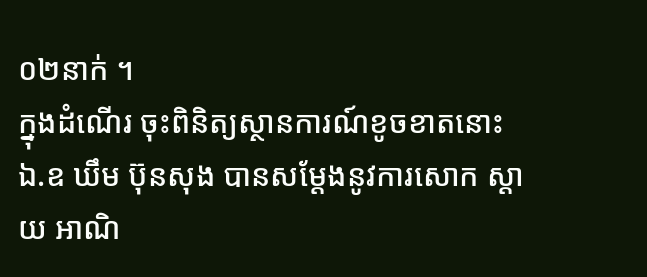០២នាក់ ។
ក្នុងដំណើរ ចុះពិនិត្យស្ថានការណ៍ខូចខាតនោះ ឯ.ឧ ឃឹម ប៊ុនសុង បានសម្តែងនូវការសោក ស្តាយ អាណិ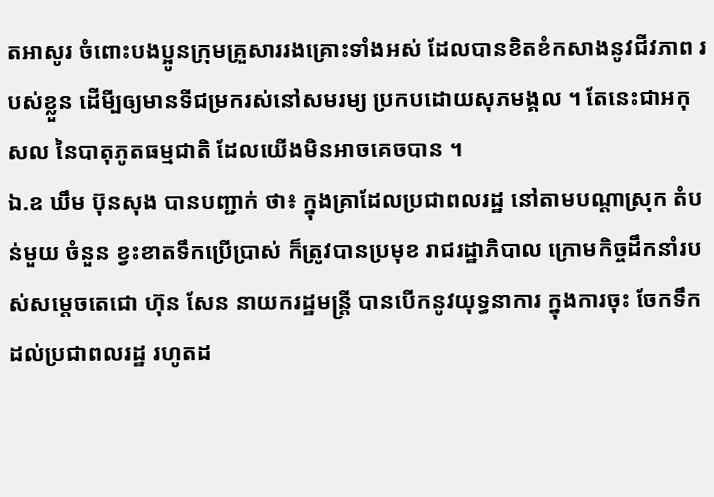តអាសូរ ចំពោះបងប្អូនក្រុមគ្រួសាររងគ្រោះទាំងអស់ ដែលបានខិតខំកសាងនូវជីវភាព របស់ខ្លួន ដើមី្បឲ្យមានទីជម្រករស់នៅសមរម្យ ប្រកបដោយសុភមង្គល ។ តែនេះជាអកុសល នៃបាតុភូតធម្មជាតិ ដែលយើងមិនអាចគេចបាន ។
ឯ.ឧ ឃឹម ប៊ុនសុង បានបញ្ជាក់ ថា៖ ក្នុងគ្រាដែលប្រជាពលរដ្ឋ នៅតាមបណ្តាស្រុក តំបន់មួយ ចំនួន ខ្វះខាតទឹកប្រើប្រាស់ ក៏ត្រូវបានប្រមុខ រាជរដ្ឋាភិបាល ក្រោមកិច្ចដឹកនាំរបស់សម្តេចតេជោ ហ៊ុន សែន នាយករដ្ឋមន្ត្រី បានបើកនូវយុទ្ធនាការ ក្នុងការចុះ ចែកទឹកដល់ប្រជាពលរដ្ឋ រហូតដ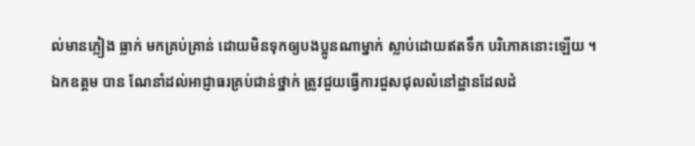ល់មានភ្លៀង ធ្លាក់ មកគ្រប់គ្រាន់ ដោយមិនទុកឲ្យបងប្អូនណាម្នាក់ ស្លាប់ដោយឥតទឹក បរិភោគនោះឡើយ ។
ឯកឧត្តម បាន ណែនាំដល់អាជ្ញាធរគ្រប់ជាន់ថ្នាក់ ត្រូវជួយធ្វើការជួសជុលលំនៅដ្ឋានដែលដំ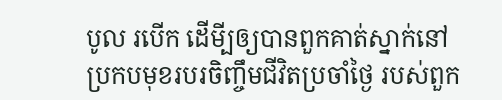បូល របើក ដើមី្បឲ្យបានពួកគាត់ស្នាក់នៅ ប្រកបមុខរបរចិញ្ចឹមជីវិតប្រចាំថ្ងៃ របស់ពួក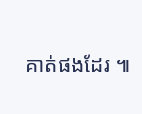គាត់ផងដែរ ៕